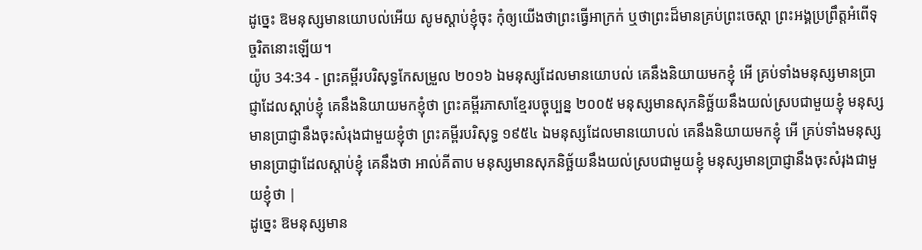ដូច្នេះ ឱមនុស្សមានយោបល់អើយ សូមស្តាប់ខ្ញុំចុះ កុំឲ្យយើងថាព្រះធ្វើអាក្រក់ ឬថាព្រះដ៏មានគ្រប់ព្រះចេស្តា ព្រះអង្គប្រព្រឹត្តអំពើទុច្ចរិតនោះឡើយ។
យ៉ូប 34:34 - ព្រះគម្ពីរបរិសុទ្ធកែសម្រួល ២០១៦ ឯមនុស្សដែលមានយោបល់ គេនឹងនិយាយមកខ្ញុំ អើ គ្រប់ទាំងមនុស្សមានប្រាជ្ញាដែលស្តាប់ខ្ញុំ គេនឹងនិយាយមកខ្ញុំថា ព្រះគម្ពីរភាសាខ្មែរបច្ចុប្បន្ន ២០០៥ មនុស្សមានសុភនិច្ឆ័យនឹងយល់ស្របជាមួយខ្ញុំ មនុស្សមានប្រាជ្ញានឹងចុះសំរុងជាមួយខ្ញុំថា ព្រះគម្ពីរបរិសុទ្ធ ១៩៥៤ ឯមនុស្សដែលមានយោបល់ គេនឹងនិយាយមកខ្ញុំ អើ គ្រប់ទាំងមនុស្សមានប្រាជ្ញាដែលស្តាប់ខ្ញុំ គេនឹងថា អាល់គីតាប មនុស្សមានសុភនិច្ឆ័យនឹងយល់ស្របជាមួយខ្ញុំ មនុស្សមានប្រាជ្ញានឹងចុះសំរុងជាមួយខ្ញុំថា |
ដូច្នេះ ឱមនុស្សមាន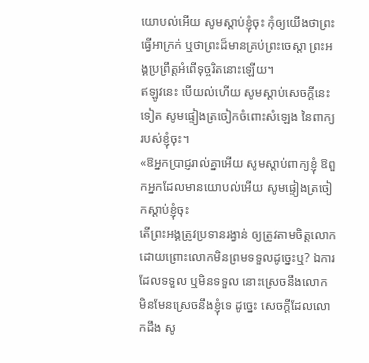យោបល់អើយ សូមស្តាប់ខ្ញុំចុះ កុំឲ្យយើងថាព្រះធ្វើអាក្រក់ ឬថាព្រះដ៏មានគ្រប់ព្រះចេស្តា ព្រះអង្គប្រព្រឹត្តអំពើទុច្ចរិតនោះឡើយ។
ឥឡូវនេះ បើយល់ហើយ សូមស្តាប់សេចក្ដីនេះទៀត សូមផ្ទៀងត្រចៀកចំពោះសំឡេង នៃពាក្យរបស់ខ្ញុំចុះ។
«ឱអ្នកប្រាជ្ញរាល់គ្នាអើយ សូមស្តាប់ពាក្យខ្ញុំ ឱពួកអ្នកដែលមានយោបល់អើយ សូមផ្ទៀងត្រចៀកស្ដាប់ខ្ញុំចុះ
តើព្រះអង្គត្រូវប្រទានរង្វាន់ ឲ្យត្រូវតាមចិត្តលោក ដោយព្រោះលោកមិនព្រមទទួលដូច្នេះឬ? ឯការដែលទទួល ឬមិនទទួល នោះស្រេចនឹងលោក មិនមែនស្រេចនឹងខ្ញុំទេ ដូច្នេះ សេចក្ដីដែលលោកដឹង សូ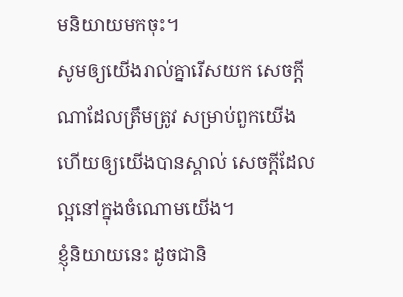មនិយាយមកចុះ។
សូមឲ្យយើងរាល់គ្នារើសយក សេចក្ដីណាដែលត្រឹមត្រូវ សម្រាប់ពួកយើង ហើយឲ្យយើងបានស្គាល់ សេចក្ដីដែលល្អនៅក្នុងចំណោមយើង។
ខ្ញុំនិយាយនេះ ដូចជានិ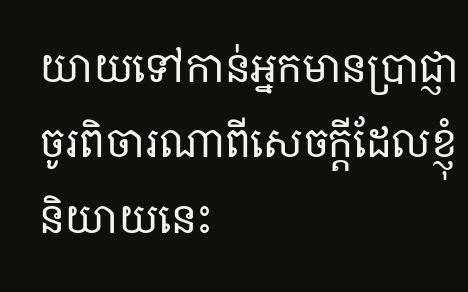យាយទៅកាន់អ្នកមានប្រាជ្ញា ចូរពិចារណាពីសេចក្តីដែលខ្ញុំនិយាយនេះ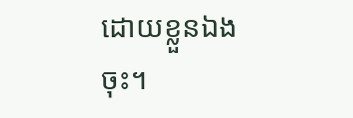ដោយខ្លួនឯងចុះ។